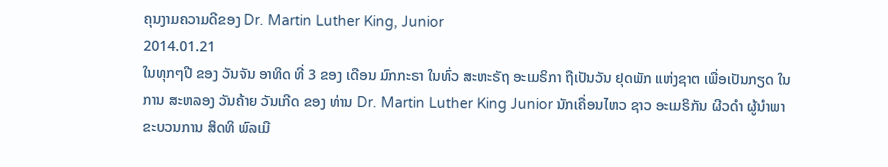ຄຸນງາມຄວາມດີຂອງ Dr. Martin Luther King, Junior
2014.01.21
ໃນທຸກໆປີ ຂອງ ວັນຈັນ ອາທິດ ທີ່ 3 ຂອງ ເດືອນ ມົກກະຣາ ໃນທົ່ວ ສະຫະຣັຖ ອະເມຣິກາ ຖືເປັນວັນ ຢຸດພັກ ແຫ່ງຊາຕ ເພື່ອເປັນກຽດ ໃນການ ສະຫລອງ ວັນຄ້າຍ ວັນເກີດ ຂອງ ທ່ານ Dr. Martin Luther King Junior ນັກເຄື່ອນໄຫວ ຊາວ ອະເມຣິກັນ ຜີວດໍາ ຜູ້ນໍາພາ ຂະບວນການ ສິດທິ ພົລເມື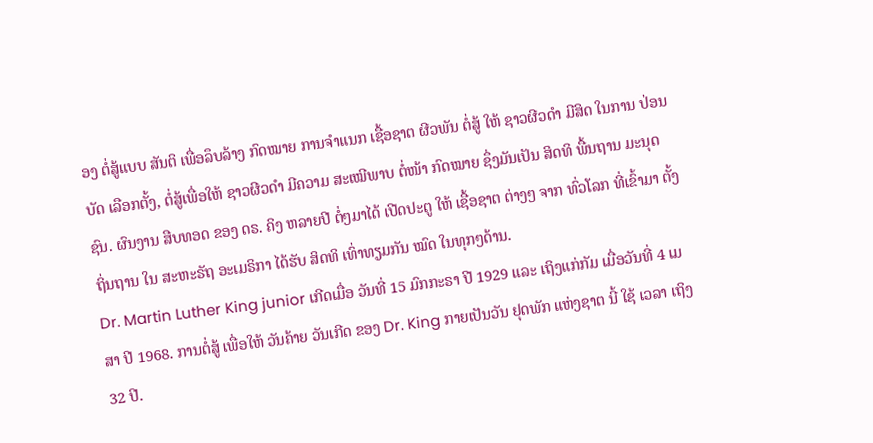ອງ ຕໍ່ສູ້ແບບ ສັນຕິ ເພື່ອລຶບລ້າງ ກົດໝາຍ ການຈໍາແນກ ເຊື້ອຊາຕ ຜີວພັນ ຕໍ່ສູ້ ໃຫ້ ຊາວຜີວດໍາ ມີສິດ ໃນການ ປ່ອນບັດ ເລືອກຕັ້ງ, ຕໍ່ສູ້ເພື່ອໃຫ້ ຊາວຜີວດໍາ ມີຄວາມ ສະເໝີພາບ ຕໍ່ໜ້າ ກົດໝາຍ ຊຶ່ງມັນເປັນ ສິດທິ ພື້ນຖານ ມະນຸດຊົນ. ຜົນງານ ສືບທອດ ຂອງ ດຣ. ຄິງ ຫລາຍປີ ຕໍ່ໆມາໄດ້ ເປີດປະຕູ ໃຫ້ ເຊື້ອຊາຕ ຕ່າງໆ ຈາກ ທົ່ວໂລກ ທີ່ເຂົ້າມາ ຕັ້ງຖິ່ນຖານ ໃນ ສະຫະຣັຖ ອະເມຣິກາ ໄດ້ຮັບ ສິດທິ ເທົ່າທຽມກັນ ໝົດ ໃນທຸກໆດ້ານ.
Dr. Martin Luther King junior ເກີດເມື່ອ ວັນທີ່ 15 ມົກກະຣາ ປີ 1929 ແລະ ເຖິງແກ່ກັມ ເມື່ອວັນທີ່ 4 ເມສາ ປີ 1968. ການຕໍ່ສູ້ ເພື່ອໃຫ້ ວັນຄ້າຍ ວັນເກີດ ຂອງ Dr. King ກາຍເປັນວັນ ຢຸດພັກ ແຫ່ງຊາຕ ນີ້ ໃຊ້ ເວລາ ເຖິງ 32 ປີ.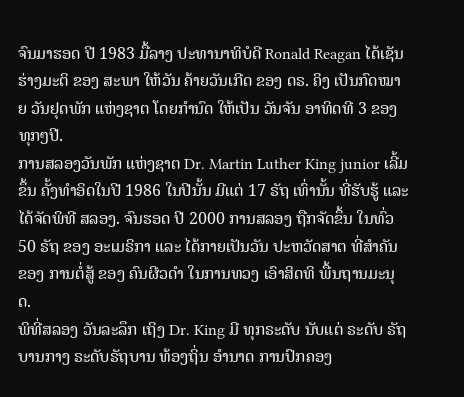ຈົນມາຮອດ ປີ 1983 ມື້ລາງ ປະທານາທິບໍດີ Ronald Reagan ໄດ້ເຊັນ ຮ່າງມະຕິ ຂອງ ສະພາ ໃຫ້ວັນ ຄ້າຍວັນເກີດ ຂອງ ດຣ. ຄິງ ເປັນກົດໝາຍ ວັນຢຸດພັກ ແຫ່ງຊາຕ ໂດຍກໍານົດ ໃຫ້ເປັນ ວັນຈັນ ອາທິດທີ 3 ຂອງ ທຸກໆປີ.
ການສລອງວັນພັກ ແຫ່ງຊາຕ Dr. Martin Luther King junior ເລີ້ມຂຶ້ນ ຄັ້ງທໍາອິດໃນປີ 1986 ໃນປີນັ້ນ ມີແຕ່ 17 ຣັຖ ເທົ່ານັ້ນ ທີ່ຮັບຮູ້ ແລະ ໄດ້ຈັດພິທີ ສລອງ. ຈົນຮອດ ປີ 2000 ການສລອງ ຖືກຈັດຂຶ້ນ ໃນທົ່ວ 50 ຣັຖ ຂອງ ອະເມຣິກາ ແລະ ໄດ້ກາຍເປັນວັນ ປະຫວັດສາຕ ທີ່ສໍາຄັນ ຂອງ ການຕໍ່ສູ້ ຂອງ ຄົນຜີວດໍາ ໃນການທວງ ເອົາສິດທິ ພື້ນຖານມະນຸດ.
ພິທີ່ສລອງ ວັນລະລຶກ ເຖິງ Dr. King ມີ ທຸກຣະດັບ ນັບແຕ່ ຣະດັບ ຣັຖບານກາງ ຣະດັບຣັຖບານ ທ້ອງຖິ່ນ ອໍານາດ ການປົກຄອງ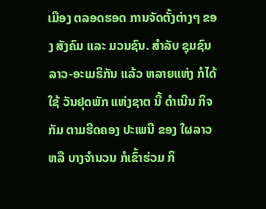ເມືອງ ຕລອດຮອດ ການຈັດຕັ້ງຕ່າງໆ ຂອງ ສັງຄົມ ແລະ ມວນຊົນ. ສໍາລັບ ຊຸມຊົນ ລາວ-ອະເມຣິກັນ ແລ້ວ ຫລາຍແຫ່ງ ກໍໄດ້ໃຊ້ ວັນຢຸດພັກ ແຫ່ງຊາຕ ນີ້ ດໍາເນີນ ກິຈກັມ ຕາມຮີດຄອງ ປະເພນີ ຂອງ ໃຜລາວ ຫລື ບາງຈໍານວນ ກໍເຂົ້າຮ່ວມ ກິ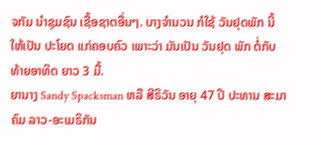ຈກັມ ນໍາຊຸມຊົນ ເຊື້ອຊາຕອື່ນໆ. ບາງຈໍານວນ ກໍໃຊ້ ວັນຢຸດພັກ ນີ້ ໃຫ້ເປັນ ປະໂຍດ ແກ່ຄອບຄົວ ເພາະວ່າ ມັນເປັນ ວັນຢຸດ ພັກ ຕໍ່ກັບ ທ້າຍອາທິດ ຍາວ 3 ມື້.
ຍານາງ Sandy Spacksman ຫລື ສີຣິວັນ ອາຍຸ 47 ປີ ປະທານ ສະມາຄົມ ລາວ-ອະເມຣິກັນ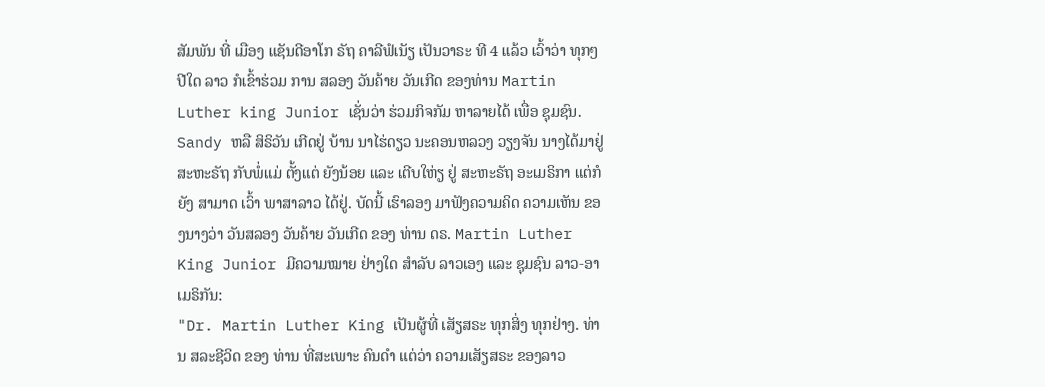ສັມພັນ ທີ່ ເມືອງ ແຊັນດີອາໂກ ຣັຖ ຄາລີຟໍເນັຽ ເປັນວາຣະ ທີ 4 ແລ້ວ ເວົ້າວ່າ ທຸກໆປີໃດ ລາວ ກໍເຂົ້າຮ່ວມ ການ ສລອງ ວັນຄ້າຍ ວັນເກີດ ຂອງທ່ານ Martin Luther king Junior ເຊັ່ນວ່າ ຮ່ວມກິຈກັມ ຫາລາຍໄດ້ ເພື່ອ ຊຸມຊົນ.
Sandy ຫລື ສິຣິວັນ ເກີດຢູ່ ບ້ານ ນາໄຮ່ດຽວ ນະຄອນຫລວງ ວຽງຈັນ ນາງໄດ້ມາຢູ່ ສະຫະຣັຖ ກັບພໍ່ແມ່ ຕັ້ງແຕ່ ຍັງນ້ອຍ ແລະ ເຕີບໃຫ່ຽ ຢູ່ ສະຫະຣັຖ ອະເມຣິກາ ແຕ່ກໍຍັງ ສາມາດ ເວົ້າ ພາສາລາວ ໄດ້ຢູ່. ບັດນີ້ ເຮົາລອງ ມາຟັງຄວາມຄິດ ຄວາມເຫັນ ຂອງນາງວ່າ ວັນສລອງ ວັນຄ້າຍ ວັນເກີດ ຂອງ ທ່ານ ດຣ. Martin Luther King Junior ມີຄວາມໝາຍ ຢ່າງໃດ ສໍາລັບ ລາວເອງ ແລະ ຊຸມຊົນ ລາວ-ອາເມຣິກັນ:
"Dr. Martin Luther King ເປັນຜູ້ທີ່ ເສັຽສຣະ ທຸກສິ່ງ ທຸກຢ່າງ. ທ່ານ ສລະຊີວິດ ຂອງ ທ່ານ ທີ່ສະເພາະ ຄົນດໍາ ແຕ່ວ່າ ຄວາມເສັຽສຣະ ຂອງລາວ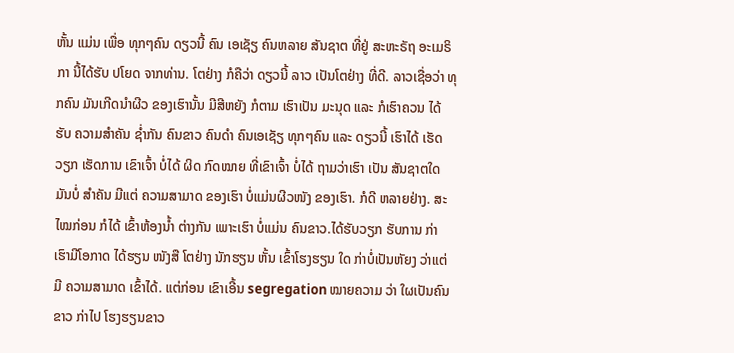ຫັ້ນ ແມ່ນ ເພື່ອ ທຸກໆຄົນ ດຽວນີ້ ຄົນ ເອເຊັຽ ຄົນຫລາຍ ສັນຊາຕ ທີ່ຢູ່ ສະຫະຣັຖ ອະເມຣິກາ ນີ້ໄດ້ຮັບ ປໂຍດ ຈາກທ່ານ. ໂຕຢ່າງ ກໍຄືວ່າ ດຽວນີ້ ລາວ ເປັນໂຕຢ່າງ ທີ່ດີ. ລາວເຊື່ອວ່າ ທຸກຄົນ ມັນເກີດນໍາຜີວ ຂອງເຮົານັ້ນ ມີສີຫຍັງ ກໍຕາມ ເຮົາເປັນ ມະນຸດ ແລະ ກໍເຮົາຄວນ ໄດ້ຮັບ ຄວາມສໍາຄັນ ຊໍ່າກັນ ຄົນຂາວ ຄົນດໍາ ຄົນເອເຊັຽ ທຸກໆຄົນ ແລະ ດຽວນີ້ ເຮົາໄດ້ ເຮັດວຽກ ເຮັດການ ເຂົາເຈົ້າ ບໍ່ໄດ້ ຜິດ ກົດໝາຍ ທີ່ເຂົາເຈົ້າ ບໍ່ໄດ້ ຖາມວ່າເຮົາ ເປັນ ສັນຊາຕໃດ ມັນບໍ່ ສໍາຄັນ ມີແຕ່ ຄວາມສາມາດ ຂອງເຮົາ ບໍ່ແມ່ນຜີວໜັງ ຂອງເຮົາ. ກໍດີ ຫລາຍຢ່າງ. ສະໄໝກ່ອນ ກໍໄດ້ ເຂົ້າຫ້ອງນໍ້າ ຕ່າງກັນ ເພາະເຮົາ ບໍ່ແມ່ນ ຄົນຂາວ.ໄດ້ຮັບວຽກ ຮັບການ ກ່າ ເຮົາມີໂອກາດ ໄດ້ຮຽນ ໜັງສື ໂຕຢ່າງ ນັກຮຽນ ຫັ້ນ ເຂົ້າໂຮງຮຽນ ໃດ ກ່າບໍ່ເປັນຫັຍງ ວ່າແຕ່ມີ ຄວາມສາມາດ ເຂົ້າໄດ້. ແຕ່ກ່ອນ ເຂົາເອີ້ນ segregation ໝາຍຄວາມ ວ່າ ໃຜເປັນຄົນຂາວ ກ່າໄປ ໂຮງຮຽນຂາວ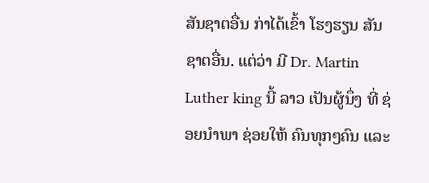ສັນຊາຕອື່ນ ກ່າໄດ້ເຂົ້າ ໂຮງຮຽນ ສັນຊາຕອື່ນ. ແຕ່ວ່າ ມີ Dr. Martin Luther king ນີ້ ລາວ ເປັນຜູ້ນຶ່ງ ທີ່ ຊ່ອຍນໍາພາ ຊ່ອຍໃຫ້ ຄົນທຸກໆຄົນ ແລະ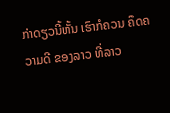ກ່າດຽວນີ້ຫັ້ນ ເຮົາກໍຄວນ ຄຶດຄວາມດີ ຂອງລາວ ທີ່ລາວ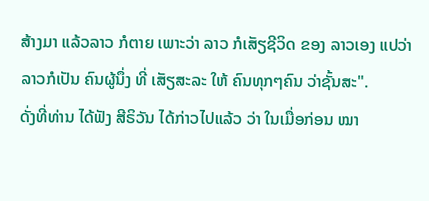ສ້າງມາ ແລ້ວລາວ ກໍຕາຍ ເພາະວ່າ ລາວ ກໍເສັຽຊີວິດ ຂອງ ລາວເອງ ແປວ່າ ລາວກໍເປັນ ຄົນຜູ້ນຶ່ງ ທີ່ ເສັຽສະລະ ໃຫ້ ຄົນທຸກໆຄົນ ວ່າຊັ້ນສະ".
ດັ່ງທີ່ທ່ານ ໄດ້ຟັງ ສີຣິວັນ ໄດ້ກ່າວໄປແລ້ວ ວ່າ ໃນເມື່ອກ່ອນ ໝາ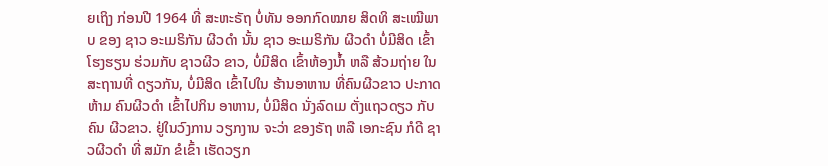ຍເຖິງ ກ່ອນປີ 1964 ທີ່ ສະຫະຣັຖ ບໍ່ທັນ ອອກກົດໝາຍ ສິດທິ ສະເໝີພາບ ຂອງ ຊາວ ອະເມຣິກັນ ຜີວດໍາ ນັ້ນ ຊາວ ອະເມຣິກັນ ຜີວດໍາ ບໍ່ມີສິດ ເຂົ້າ ໂຮງຮຽນ ຮ່ວມກັບ ຊາວຜີວ ຂາວ, ບໍ່ມີສິດ ເຂົ້າຫ້ອງນໍ້າ ຫລື ສ້ວມຖ່າຍ ໃນ ສະຖານທີ່ ດຽວກັນ, ບໍ່ມີສິດ ເຂົ້າໄປໃນ ຮ້ານອາຫານ ທີ່ຄົນຜີວຂາວ ປະກາດ ຫ້າມ ຄົນຜີວດໍາ ເຂົ້າໄປກິນ ອາຫານ, ບໍ່ມີສິດ ນັ່ງລົດເມ ຕັ່ງແຖວດຽວ ກັບຄົນ ຜີວຂາວ. ຢູ່ໃນວົງການ ວຽກງານ ຈະວ່າ ຂອງຣັຖ ຫລື ເອກະຊົນ ກໍດີ ຊາວຜີວດໍາ ທີ່ ສມັກ ຂໍເຂົ້າ ເຮັດວຽກ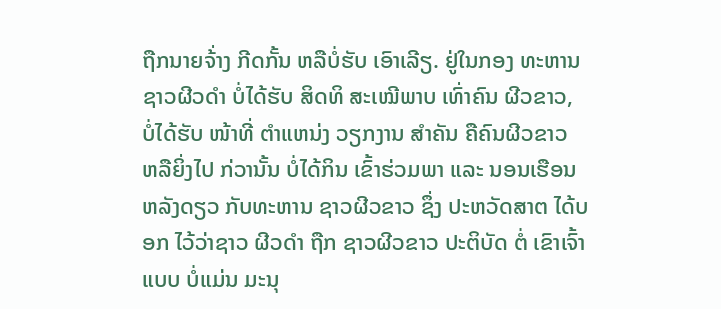ຖືກນາຍຈ້່າງ ກີດກັ້ນ ຫລືບໍ່ຮັບ ເອົາເລີຽ. ຢູ່ໃນກອງ ທະຫານ ຊາວຜີວດໍາ ບໍ່ໄດ້ຮັບ ສິດທິ ສະເໝີພາບ ເທົ່າຄົນ ຜີວຂາວ, ບໍ່ໄດ້ຮັບ ໜ້າທີ່ ຕໍາແຫນ່ງ ວຽກງານ ສໍາຄັນ ຄືຄົນຜີວຂາວ ຫລືຍິ່ງໄປ ກ່ວານັ້ນ ບໍ່ໄດ້ກິນ ເຂົ້າຮ່ວມພາ ແລະ ນອນເຮືອນ ຫລັງດຽວ ກັບທະຫານ ຊາວຜີວຂາວ ຊຶ່ງ ປະຫວັດສາຕ ໄດ້ບອກ ໄວ້ວ່າຊາວ ຜີວດໍາ ຖືກ ຊາວຜີວຂາວ ປະຕິບັດ ຕໍ່ ເຂົາເຈົ້າແບບ ບໍ່ແມ່ນ ມະນຸ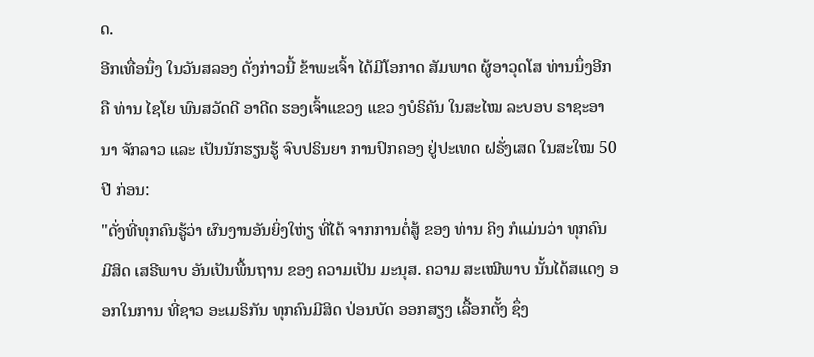ດ.
ອີກເທື່ອນຶ່ງ ໃນວັນສລອງ ດັ່ງກ່າວນີ້ ຂ້າພະເຈົ້າ ໄດ້ມີໂອກາດ ສັມພາດ ຜູ້ອາວຸດໂສ ທ່ານນຶ່ງອີກ ຄື ທ່ານ ໄຊໂຍ ພົນສວັດດີ ອາດີດ ຮອງເຈົ້າແຂວງ ແຂວ ງບໍຣິຄັນ ໃນສະໄໝ ລະບອບ ຣາຊະອານາ ຈັກລາວ ແລະ ເປັນນັກຮຽນຮູ້ ຈົບປຣິນຍາ ການປົກຄອງ ຢູ່ປະເທດ ຝຣັ່ງເສດ ໃນສະໃໝ 50 ປີ ກ່ອນ:
"ດັ່ງທີ່ທຸກຄົນຮູ້ວ່າ ຜົນງານອັນຍິ່ງໃຫ່ຽ ທີ່ໄດ້ ຈາກການຕໍ່ສູ້ ຂອງ ທ່ານ ຄິງ ກໍແມ່ນວ່າ ທຸກຄົນ ມີສິດ ເສຣີພາບ ອັນເປັນພື້ນຖານ ຂອງ ຄວາມເປັນ ມະນຸສ. ຄວາມ ສະເໝີພາບ ນັ້ນໄດ້ສແດງ ອອກໃນການ ທີ່ຊາວ ອະເມຣິກັນ ທຸກຄົນມີສິດ ປ່ອນບັດ ອອກສຽງ ເລື້ອກຕັ້ງ ຊຶ່ງ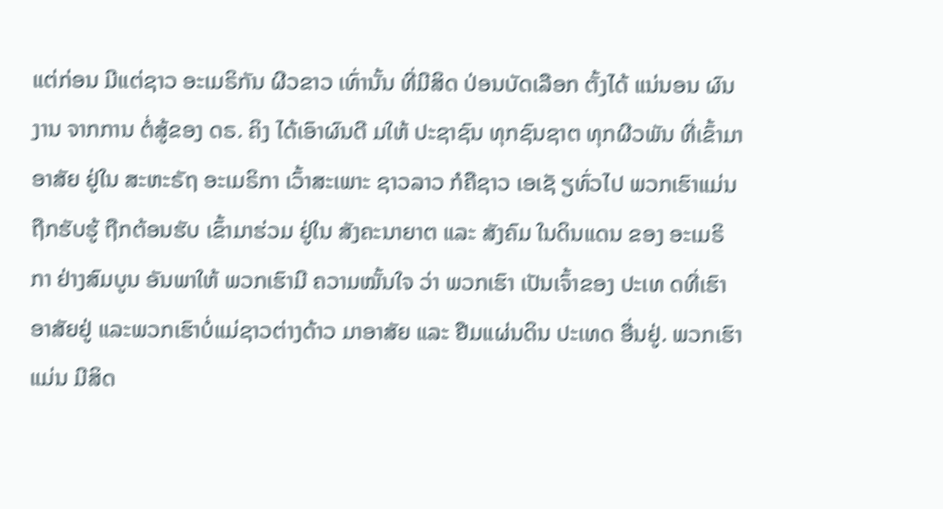ແຕ່ກ່ອນ ມີແຕ່ຊາວ ອະເມຣິກັນ ຜີວຂາວ ເທົ່ານັ້ນ ທີ່ມີສິດ ປ່ອນບັດເລືອກ ຕັ້ງໄດ້ ແນ່ນອນ ຜົນງານ ຈາກການ ຕໍ່ສູ້ຂອງ ດຣ. ຄິງ ໄດ້ເອົາຜົນດີ ມໃຫ້ ປະຊາຊົນ ທຸກຊົນຊາຕ ທຸກຜີວພັນ ທີ່ເຂົ້າມາອາສັຍ ຢູ່ໃນ ສະຫະຣັຖ ອະເມຣິກາ ເວົ້າສະເພາະ ຊາວລາວ ກໍຄືຊາວ ເອເຊັ ຽທົ່ວໄປ ພວກເຮົາແມ່ນ ຖືກຮັບຮູ້ ຖືກຕ້ອນຮັບ ເຂົ້າມາຮ່ວມ ຢູ່ໃນ ສັງຄະນາຍາຕ ແລະ ສັງຄົມ ໃນດິນແດນ ຂອງ ອະເມຣິກາ ຢ່າງສົມບູນ ອັນພາໃຫ້ ພວກເຮົາມີ ຄວາມໝັ້ນໃຈ ວ່າ ພວກເຮົາ ເປັນເຈົ້າຂອງ ປະເທ ດທີ່ເຮົາອາສັຍຢູ່ ແລະພວກເຮົາບໍ່ແມ່ຊາວຕ່າງດ້າວ ມາອາສັຍ ແລະ ຢືມແຜ່ນດິນ ປະເທດ ອື່ນຢູ່. ພວກເຮົາແມ່ນ ມີສິດ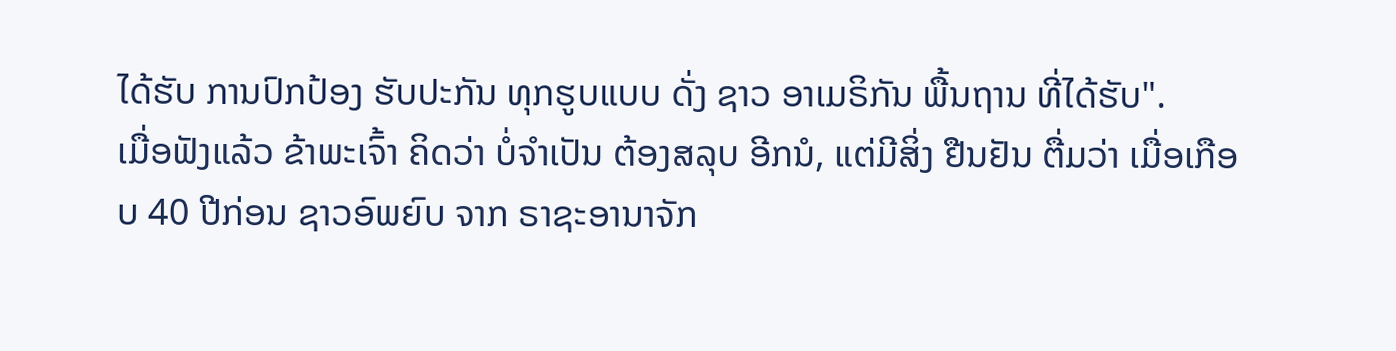ໄດ້ຮັບ ການປົກປ້ອງ ຮັບປະກັນ ທຸກຮູບແບບ ດັ່ງ ຊາວ ອາເມຣິກັນ ພື້ນຖານ ທີ່ໄດ້ຮັບ".
ເມື່ອຟັງແລ້ວ ຂ້າພະເຈົ້າ ຄິດວ່າ ບໍ່ຈໍາເປັນ ຕ້ອງສລຸບ ອີກນໍ, ແຕ່ມີສິ່ງ ຢືນຢັນ ຕື່ມວ່າ ເມື່ອເກືອບ 40 ປີກ່ອນ ຊາວອົພຍົບ ຈາກ ຣາຊະອານາຈັກ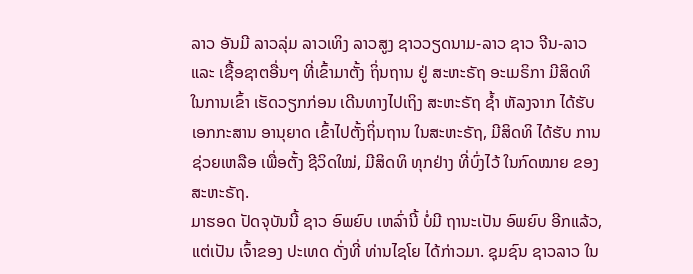ລາວ ອັນມີ ລາວລຸ່ມ ລາວເທິງ ລາວສູງ ຊາວວຽດນາມ-ລາວ ຊາວ ຈີນ-ລາວ ແລະ ເຊື້ອຊາຕອື່ນໆ ທີ່ເຂົ້າມາຕັ້ງ ຖິ່ນຖານ ຢູ່ ສະຫະຣັຖ ອະເມຣິກາ ມີສິດທິ ໃນການເຂົ້າ ເຮັດວຽກກ່ອນ ເດີນທາງໄປເຖິງ ສະຫະຣັຖ ຊໍ້າ ຫັລງຈາກ ໄດ້ຮັບ ເອກກະສານ ອານຸຍາດ ເຂົ້າໄປຕັ້ງຖິ່ນຖານ ໃນສະຫະຣັຖ, ມີສິດທິ ໄດ້ຮັບ ການຊ່ວຍເຫລືອ ເພື່ອຕັ້ງ ຊີວິດໃໝ່, ມີສິດທິ ທຸກຢ່າງ ທີ່ບົ່ງໄວ້ ໃນກົດໝາຍ ຂອງ ສະຫະຣັຖ.
ມາຮອດ ປັດຈຸບັນນີ້ ຊາວ ອົພຍົບ ເຫລົ່ານີ້ ບໍ່ມີ ຖານະເປັນ ອົພຍົບ ອີກແລ້ວ, ແຕ່ເປັນ ເຈົ້າຂອງ ປະເທດ ດັ່ງທີ່ ທ່ານໄຊໂຍ ໄດ້ກ່າວມາ. ຊຸມຊົນ ຊາວລາວ ໃນ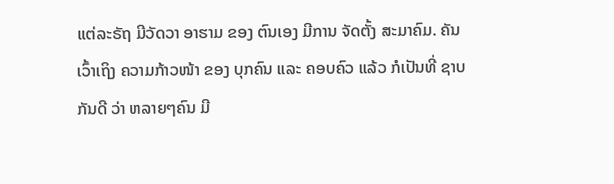ແຕ່ລະຣັຖ ມີວັດວາ ອາຮາມ ຂອງ ຕົນເອງ ມີການ ຈັດຕັ້ງ ສະມາຄົມ. ຄັນເວົ້າເຖິງ ຄວາມກ້າວໜ້າ ຂອງ ບຸກຄົນ ແລະ ຄອບຄົວ ແລ້ວ ກໍເປັນທີ່ ຊາບກັນດີ ວ່າ ຫລາຍໆຄົນ ມີ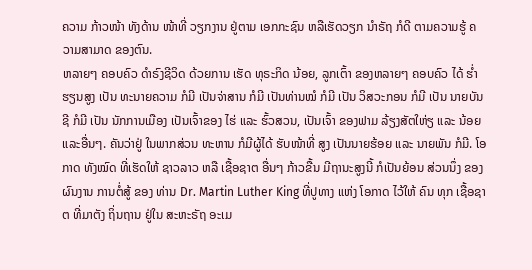ຄວາມ ກ້າວໜ້າ ທັງດ້ານ ໜ້າທີ່ ວຽກງານ ຢູ່ຕາມ ເອກກະຊົນ ຫລືເຮັດວຽກ ນໍາຣັຖ ກໍດີ ຕາມຄວາມຮູ້ ຄວາມສາມາດ ຂອງຕົນ.
ຫລາຍໆ ຄອບຄົວ ດໍາຣົງຊີວິດ ດ້ວຍການ ເຮັດ ທຸຣະກິດ ນ້ອຍ, ລູກເຕົ້າ ຂອງຫລາຍໆ ຄອບຄົວ ໄດ້ ຮໍ່າຮຽນສູງ ເປັນ ທະນາຍຄວາມ ກໍມີ ເປັນຈ່າສານ ກໍມີ ເປັນທ່ານໝໍ ກໍມີ ເປັນ ວິສວະກອນ ກໍມີ ເປັນ ນາຍບັນຊີ ກໍມີ ເປັນ ນັກການເມືອງ ເປັນເຈົ້າຂອງ ໄຮ່ ແລະ ຮົ້ວສວນ, ເປັນເຈົ້າ ຂອງຟາມ ລ້ຽງສັຕໃຫ່ຽ ແລະ ນ້ອຍ ແລະອື່ນໆ. ຄັນວ່າຢູ່ ໃນພາກສ່ວນ ທະຫານ ກໍມີຜູ້ໄດ້ ຮັບໜ້າທີ່ ສູງ ເປັນນາຍຮ້ອຍ ແລະ ນາຍພັນ ກໍມີ. ໂອກາດ ທັງໝົດ ທີ່ເຮັດໃຫ້ ຊາວລາວ ຫລື ເຊື້ອຊາຕ ອື່ນໆ ກ້າວຂື້ນ ມີຖານະສູງນີ້ ກໍເປັນຍ້ອນ ສ່ວນນຶ່ງ ຂອງ ຜົນງານ ການຕໍ່ສູ້ ຂອງ ທ່ານ Dr. Martin Luther King ທີ່ປູທາງ ແຫ່ງ ໂອກາດ ໄວ້ໃຫ້ ຄົນ ທຸກ ເຊື້ອຊາຕ ທີ່ມາຕັງ ຖິ່ນຖານ ຢູ່ໃນ ສະຫະຣັຖ ອະເມ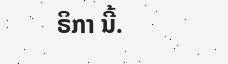ຣິກາ ນີ້.